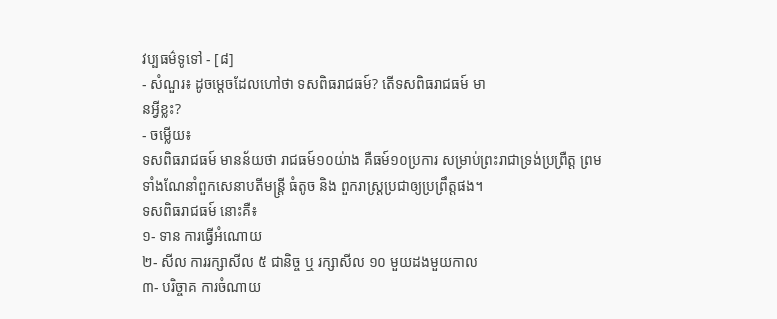វប្បធម៌ទូទៅ - [៨]
- សំណួរ៖ ដូចម្តេចដែលហៅថា ទសពិធរាជធម៍? តើទសពិធរាជធម៍ មា
នអ្វីខ្លះ?
- ចម្លើយ៖
ទសពិធរាជធម៍ មានន័យថា រាជធម៍១០យ់ាង គឺធម៍១០ប្រការ សម្រាប់ព្រះរាជាទ្រង់ប្រព្រឺត្ត ព្រមទាំងណែនាំពួកសេនាបតីមន្រ្តី ធំតូច និង ពួករាស្ត្រប្រជាឲ្យប្រព្រឹត្តផង។
ទសពិធរាជធម៍ នោះគឺ៖
១- ទាន ការធ្វើអំណោយ
២- សីល ការរក្សាសីល ៥ ជានិច្ច ឬ រក្សាសីល ១០ មួយដងមួយកាល
៣- បរិច្ចាគ ការចំណាយ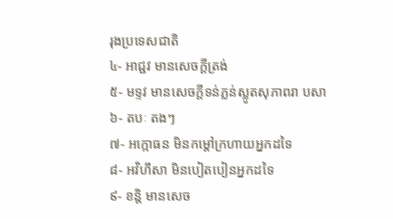រុងប្រទេសជាតិ
៤- អាជ្ជវ មានសេចក្តីត្រង់
៥- មទ្ទវ មានសេចក្តីទន់ភ្លន់ស្លូតសុភាពរា បសា
៦- តបៈ តងៗ
៧- អក្កោធន មិនកម្តៅក្រហាយអ្នកដទៃ
៨- អវិហឹសា មិនបៀតបៀនអ្នកដទៃ
៩- ខន្តិ មានសេច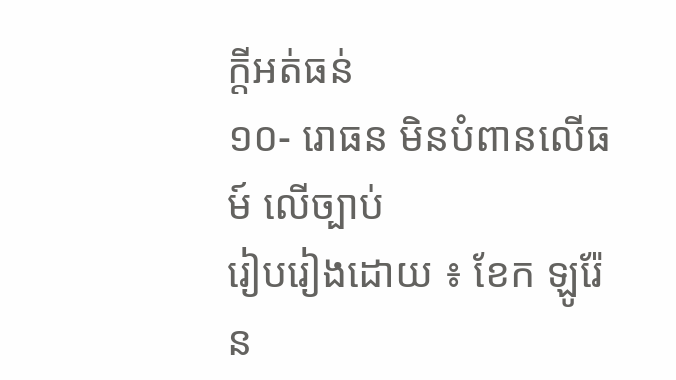ក្តីអត់ធន់
១០- រោធន មិនបំពានលើធម៍ លើច្បាប់
រៀបរៀងដោយ ៖ ខែក ឡូរ៉ែន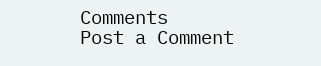Comments
Post a Comment